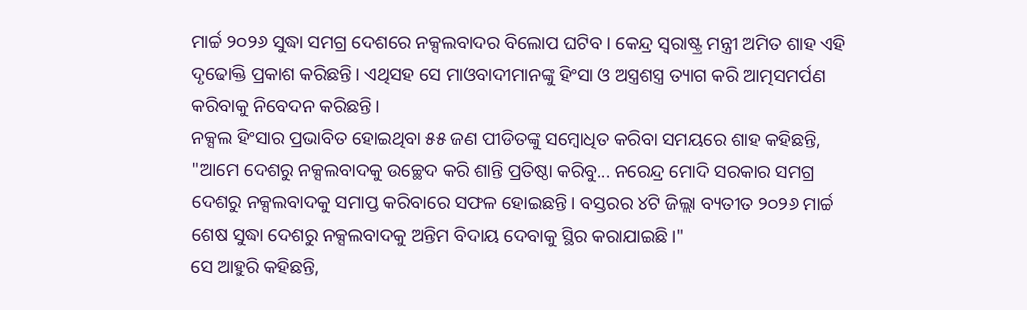ମାର୍ଚ୍ଚ ୨୦୨୬ ସୁଦ୍ଧା ସମଗ୍ର ଦେଶରେ ନକ୍ସଲବାଦର ବିଲୋପ ଘଟିବ। କେନ୍ଦ୍ର ସ୍ୱରାଷ୍ଟ୍ର ମନ୍ତ୍ରୀ ଅମିତ ଶାହ ଏହି ଦୃଢୋକ୍ତି ପ୍ରକାଶ କରିଛନ୍ତି। ଏଥିସହ ସେ ମାଓବାଦୀମାନଙ୍କୁ ହିଂସା ଓ ଅସ୍ତ୍ରଶସ୍ତ୍ର ତ୍ୟାଗ କରି ଆତ୍ମସମର୍ପଣ କରିବାକୁ ନିବେଦନ କରିଛନ୍ତି।
ନକ୍ସଲ ହିଂସାର ପ୍ରଭାବିତ ହୋଇଥିବା ୫୫ ଜଣ ପୀଡିତଙ୍କୁ ସମ୍ବୋଧିତ କରିବା ସମୟରେ ଶାହ କହିଛନ୍ତି, "ଆମେ ଦେଶରୁ ନକ୍ସଲବାଦକୁ ଉଚ୍ଛେଦ କରି ଶାନ୍ତି ପ୍ରତିଷ୍ଠା କରିବୁ... ନରେନ୍ଦ୍ର ମୋଦି ସରକାର ସମଗ୍ର ଦେଶରୁ ନକ୍ସଲବାଦକୁ ସମାପ୍ତ କରିବାରେ ସଫଳ ହୋଇଛନ୍ତି। ବସ୍ତରର ୪ଟି ଜିଲ୍ଲା ବ୍ୟତୀତ ୨୦୨୬ ମାର୍ଚ୍ଚ ଶେଷ ସୁଦ୍ଧା ଦେଶରୁ ନକ୍ସଲବାଦକୁ ଅନ୍ତିମ ବିଦାୟ ଦେବାକୁ ସ୍ଥିର କରାଯାଇଛି।"
ସେ ଆହୁରି କହିଛନ୍ତି,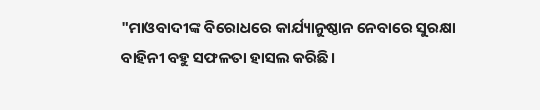"ମାଓବାଦୀଙ୍କ ବିରୋଧରେ କାର୍ଯ୍ୟାନୁଷ୍ଠାନ ନେବାରେ ସୁରକ୍ଷା ବାହିନୀ ବହୁ ସଫଳତା ହାସଲ କରିଛି।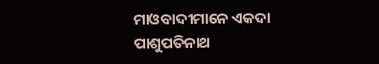ମାଓବାଦୀମାନେ ଏକଦା ପାଶୁପତିନାଥ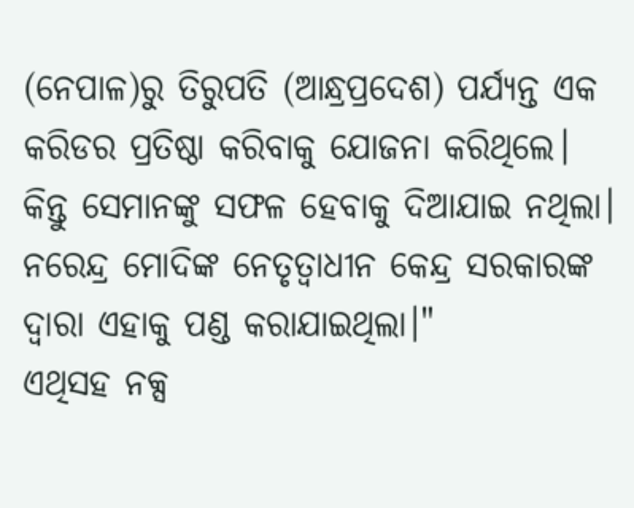(ନେପାଳ)ରୁ ତିରୁପତି (ଆନ୍ଧ୍ରପ୍ରଦେଶ) ପର୍ଯ୍ୟନ୍ତ ଏକ କରିଡର ପ୍ରତିଷ୍ଠା କରିବାକୁ ଯୋଜନା କରିଥିଲେ। କିନ୍ତୁ ସେମାନଙ୍କୁ ସଫଳ ହେବାକୁ ଦିଆଯାଇ ନଥିଲା। ନରେନ୍ଦ୍ର ମୋଦିଙ୍କ ନେତୃତ୍ୱାଧୀନ କେନ୍ଦ୍ର ସରକାରଙ୍କ ଦ୍ୱାରା ଏହାକୁ ପଣ୍ଡ କରାଯାଇଥିଲା।"
ଏଥିସହ ନକ୍ସ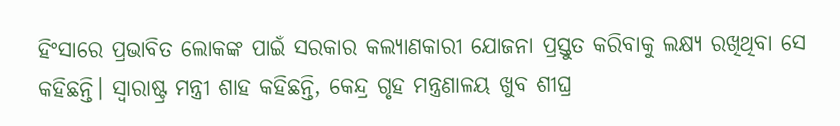ହିଂସାରେ ପ୍ରଭାବିତ ଲୋକଙ୍କ ପାଇଁ ସରକାର କଲ୍ୟାଣକାରୀ ଯୋଜନା ପ୍ରସ୍ତୁତ କରିବାକୁ ଲକ୍ଷ୍ୟ ରଖିଥିବା ସେ କହିଛନ୍ତି। ସ୍ୱାରାଷ୍ଟ୍ର ମନ୍ତ୍ରୀ ଶାହ କହିଛନ୍ତି, କେନ୍ଦ୍ର ଗୃହ ମନ୍ତ୍ରଣାଳୟ ଖୁବ ଶୀଘ୍ର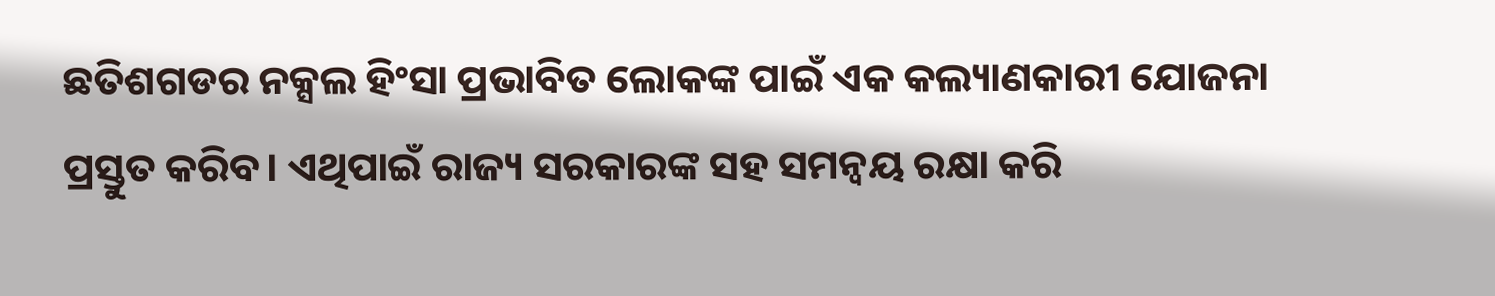ଛତିଶଗଡର ନକ୍ସଲ ହିଂସା ପ୍ରଭାବିତ ଲୋକଙ୍କ ପାଇଁ ଏକ କଲ୍ୟାଣକାରୀ ଯୋଜନା ପ୍ରସ୍ତୁତ କରିବ। ଏଥିପାଇଁ ରାଜ୍ୟ ସରକାରଙ୍କ ସହ ସମନ୍ୱୟ ରକ୍ଷା କରି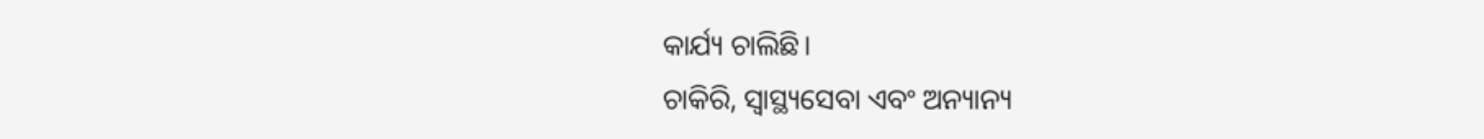କାର୍ଯ୍ୟ ଚାଲିଛି।
ଚାକିରି, ସ୍ୱାସ୍ଥ୍ୟସେବା ଏବଂ ଅନ୍ୟାନ୍ୟ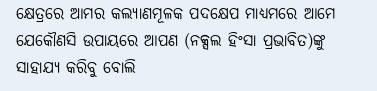କ୍ଷେତ୍ରରେ ଆମର କଲ୍ୟାଣମୂଳକ ପଦକ୍ଷେପ ମାଧ୍ୟମରେ ଆମେ ଯେକୌଣସି ଉପାୟରେ ଆପଣ (ନକ୍ସଲ ହିଂସା ପ୍ରଭାବିତ)ଙ୍କୁ ସାହାଯ୍ୟ କରିବୁ ବୋଲି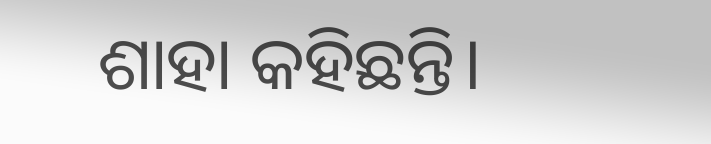ଶାହା କହିଛନ୍ତି।